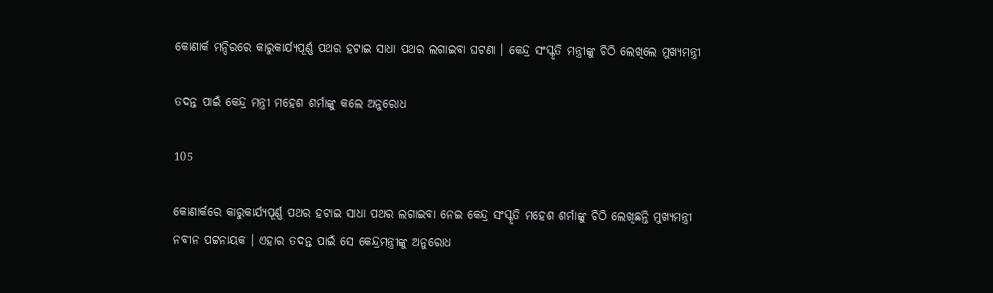କୋଣାର୍କ ମନ୍ଦିରରେ କାରୁକାର୍ଯ୍ୟପୂର୍ଣ୍ଣ ପଥର ହଟାଇ ସାଧା ପଥର ଲଗାଇବା ଘଟଣା । କେନ୍ଦ୍ର ସଂସ୍କୃତି ମନ୍ତ୍ରୀଙ୍କୁ ଚିଠି ଲେଖିଲେ ମୁଖ୍ୟମନ୍ତ୍ରୀ

ତଦନ୍ତ ପାଇଁ କେନ୍ଦ୍ର ମନ୍ତ୍ରୀ ମହେଶ ଶର୍ମାଙ୍କୁ କଲେ ଅନୁରୋଧ

105

କୋଣାର୍କରେ କାରୁକାର୍ଯ୍ୟପୂର୍ଣ୍ଣ ପଥର ହଟାଇ ସାଧା ପଥର ଲଗାଇବା ନେଇ କେନ୍ଦ୍ର ସଂସ୍କୃତି ମହେଶ ଶର୍ମାଙ୍କୁ ଚିଠି ଲେଖିଛନ୍ତି ମୁଖ୍ୟମନ୍ତ୍ରୀ ନବୀନ ପଟ୍ଟନାୟକ । ଏହାର ତଦନ୍ତ ପାଇଁ ସେ କେନ୍ଦ୍ରମନ୍ତ୍ରୀଙ୍କୁ ଅନୁରୋଧ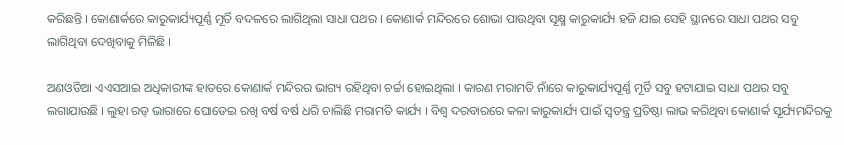କରିଛନ୍ତି । କୋଣାର୍କରେ କାରୁକାର୍ଯ୍ୟପୂର୍ଣ୍ଣ ମୂର୍ତି ବଦଳରେ ଲାଗିଥିଲା ସାଧା ପଥର । କୋଣାର୍କ ମନ୍ଦିରରେ ଶୋଭା ପାଉଥିବା ସୂକ୍ଷ୍ମ କାରୁକାର୍ଯ୍ୟ ହଜି ଯାଇ ସେହି ସ୍ଥାନରେ ସାଧା ପଥର ସବୁ ଲାଗିଥିବା ଦେଖିବାକୁ ମିଳିଛି ।

ଅଣଓଡିଆ ଏଏସଆଇ ଅଧିକାରୀଙ୍କ ହାତରେ କୋଣାର୍କ ମନ୍ଦିରର ଭାଗ୍ୟ ରହିଥିବା ଚର୍ଚ୍ଚା ହୋଇଥିଲା । କାରଣ ମରାମତି ନାଁରେ କାରୁକାର୍ଯ୍ୟପୂର୍ଣ୍ଣ ମୂର୍ତି ସବୁ ହଟାଯାଇ ସାଧା ପଥର ସବୁ ଲଗାଯାଉଛି । ଲୁହା ରଡ୍ ଭାରାରେ ଘୋଡେଇ ରଖି ବର୍ଷ ବର୍ଷ ଧରି ଚାଲିଛି ମରାମତି କାର୍ଯ୍ୟ । ବିଶ୍ୱ ଦରବାରରେ କଳା କାରୁକାର୍ଯ୍ୟ ପାଇଁ ସ୍ୱତନ୍ତ୍ର ପ୍ରତିଷ୍ଠା ଲାଭ କରିଥିବା କୋଣାର୍କ ସୂର୍ଯ୍ୟମନ୍ଦିରକୁ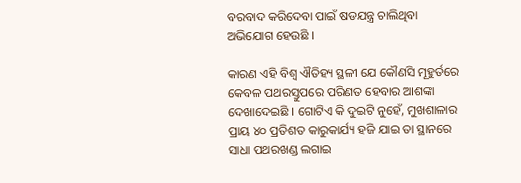ବରବାଦ କରିଦେବା ପାଇଁ ଷଡଯନ୍ତ୍ର ଚାଲିଥିବା ଅଭିଯୋଗ ହେଉଛି ।

କାରଣ ଏହି ବିଶ୍ୱ ଐତିହ୍ୟ ସ୍ଥଳୀ ଯେ କୌଣସି ମୂହୁର୍ତରେ କେବଳ ପଥରସ୍ତୁପରେ ପରିଣତ ହେବାର ଆଶଙ୍କା ଦେଖାଦେଇଛି । ଗୋଟିଏ କି ଦୁଇଟି ନୁହେଁ, ମୁଖଶାଳାର ପ୍ରାୟ ୪୦ ପ୍ରତିଶତ କାରୁକାର୍ଯ୍ୟ ହଜି ଯାଇ ତା ସ୍ଥାନରେ ସାଧା ପଥରଖଣ୍ଡ ଲଗାଇ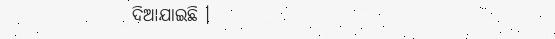ଦିଆଯାଇଛି ।